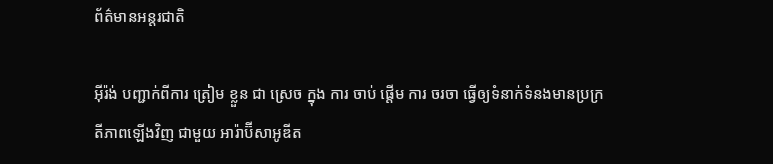ព័ត៌មានអន្តរជាតិ

អ៊ីរ៉ង់ បញ្ជាក់ពីការ ត្រៀម ខ្លួន ជា ស្រេច ក្នុង ការ ចាប់ ផ្តើម ការ ចរចា ធ្វើឲ្យទំនាក់ទំនងមានប្រក្រតីភាពឡើងវិញ ជាមួយ អារ៉ាប៊ីសាអូឌីត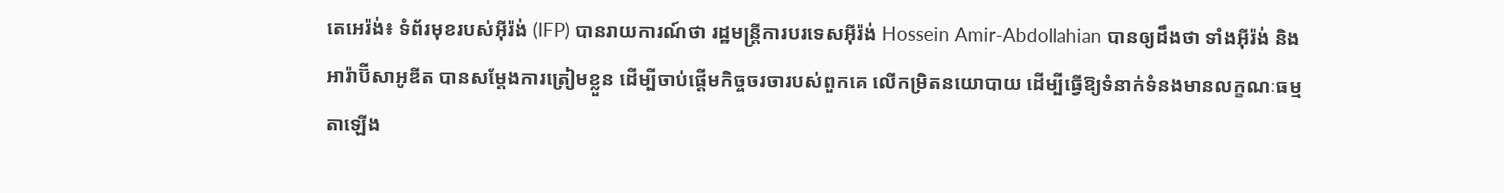តេអេរ៉ង់៖ ទំព័រមុខរបស់អ៊ីរ៉ង់ (IFP) បានរាយការណ៍ថា រដ្ឋមន្ត្រីការបរទេសអ៊ីរ៉ង់ Hossein Amir-Abdollahian បានឲ្យដឹងថា ទាំងអ៊ីរ៉ង់ និងអារ៉ាប៊ីសាអូឌីត បានសម្តែងការត្រៀមខ្លួន ដើម្បីចាប់ផ្តើមកិច្ចចរចារបស់ពួកគេ លើកម្រិតនយោបាយ ដើម្បីធ្វើឱ្យទំនាក់ទំនងមានលក្ខណៈធម្មតាឡើង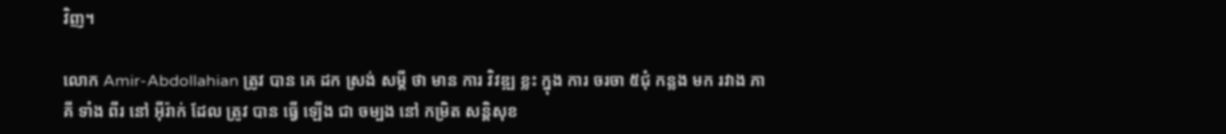វិញ។

លោក Amir-Abdollahian ត្រូវ បាន គេ ដក ស្រង់ សម្តី ថា មាន ការ វិវឌ្ឍ ខ្លះ ក្នុង ការ ចរចា ៥ជុំ កន្លង មក រវាង ភាគី ទាំង ពីរ នៅ អ៊ីរ៉ាក់ ដែល ត្រូវ បាន ធ្វើ ឡើង ជា ចម្បង នៅ កម្រិត សន្តិសុខ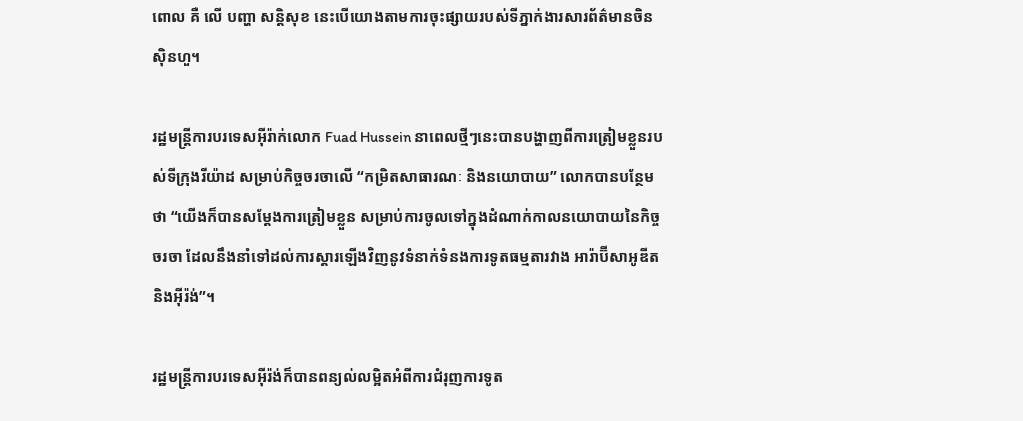ពោល គឺ លើ បញ្ហា សន្តិសុខ នេះបើយោងតាមការចុះផ្សាយរបស់ទីភ្នាក់ងារសារព័ត៌មានចិនស៊ិនហួ។

រដ្ឋមន្ត្រីការបរទេសអ៊ីរ៉ាក់លោក Fuad Hussein នាពេលថ្មីៗនេះបានបង្ហាញពីការត្រៀមខ្លួនរបស់ទីក្រុងរីយ៉ាដ សម្រាប់កិច្ចចរចាលើ “កម្រិតសាធារណៈ និងនយោបាយ” លោកបានបន្ថែមថា “យើងក៏បានសម្តែងការត្រៀមខ្លួន សម្រាប់ការចូលទៅក្នុងដំណាក់កាលនយោបាយនៃកិច្ចចរចា ដែលនឹងនាំទៅដល់ការស្តារឡើងវិញនូវទំនាក់ទំនងការទូតធម្មតារវាង អារ៉ាប៊ីសាអូឌីត និងអ៊ីរ៉ង់”។

រដ្ឋមន្ត្រីការបរទេសអ៊ីរ៉ង់ក៏បានពន្យល់លម្អិតអំពីការជំរុញការទូត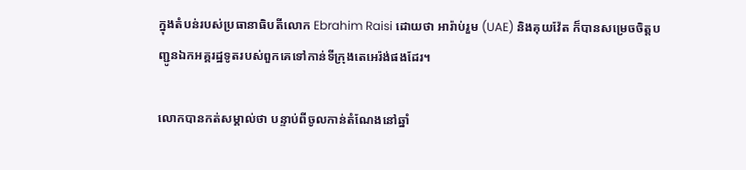ក្នុងតំបន់របស់ប្រធានាធិបតីលោក Ebrahim Raisi ដោយថា អារ៉ាប់រួម (UAE) និងគុយវ៉ែត ក៏បានសម្រេចចិត្តបញ្ជូនឯកអគ្គរដ្ឋទូតរបស់ពួកគេទៅកាន់ទីក្រុងតេអេរ៉ង់ផងដែរ។

លោកបានកត់សម្គាល់ថា បន្ទាប់ពីចូលកាន់តំណែងនៅឆ្នាំ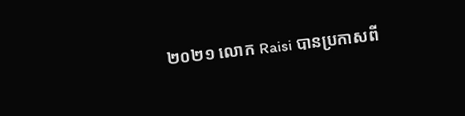២០២១ លោក Raisi បានប្រកាសពី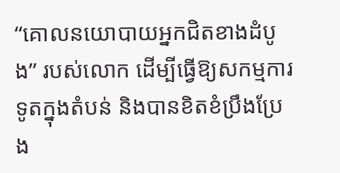“គោលនយោបាយអ្នកជិតខាងដំបូង” របស់លោក ដើម្បីធ្វើឱ្យសកម្មការទូតក្នុងតំបន់ និងបានខិតខំប្រឹងប្រែង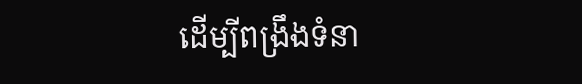ដើម្បីពង្រឹងទំនា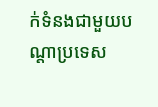ក់ទំនងជាមួយបណ្តាប្រទេស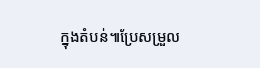ក្នុងតំបន់៕ប្រែសម្រួល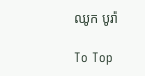ឈូក បូរ៉ា

To Top